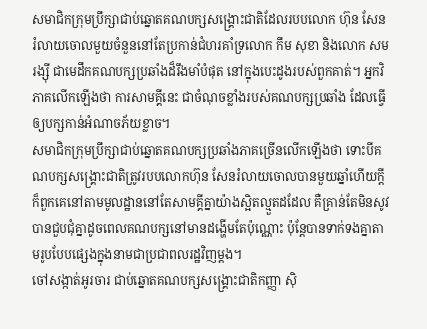សមាជិកក្រុមប្រឹក្សាជាប់ឆ្នោតគណបក្សសង្គ្រោះជាតិដែលរបបលោក ហ៊ុន សែន រំលាយចោលមួយចំនួននៅតែប្រកាន់ជំហរគាំទ្រលោក កឹម សុខា និងលោក សម រង្ស៊ី ជាមេដឹកគណបក្សប្រឆាំងដ៏រឹងមាំបំផុត នៅក្នុងបេះដូងរបស់ពួកគាត់។ អ្នកវិភាគលើកឡើងថា ការសាមគ្គីនេះ ជាចំណុចខ្លាំងរបស់គណបក្សប្រឆាំង ដែលធ្វើឲ្យបក្សកាន់អំណាចភ័យខ្លាច។
សមាជិកក្រុមប្រឹក្សាជាប់ឆ្នោតគណបក្សប្រឆាំងភាគច្រើនលើកឡើងថា ទោះបីគណបក្សសង្គ្រោះជាតិត្រូវរបបលោកហ៊ុន សែនរំលាយចោលបានមួយឆ្នាំហើយក្ដី ក៏ពួកគេនៅតាមមូលដ្ឋាននៅតែសាមគ្គីគ្នាយ៉ាងស្អិតល្មួតដដែល គឺគ្រាន់តែមិនសូវបានជួបជុំគ្នាដូចពេលគណបក្សនៅមានដង្ហើមតែប៉ុណ្ណោះ ប៉ុន្តែបានទាក់ទងគ្នាតាមរូបបែបផ្សេងក្នុងនាមជាប្រជាពលរដ្ឋវិញម្ដង។
ចៅសង្កាត់អូរចារ ជាប់ឆ្នោតគណបក្សសង្គ្រោះជាតិកញ្ញា ស៊ិ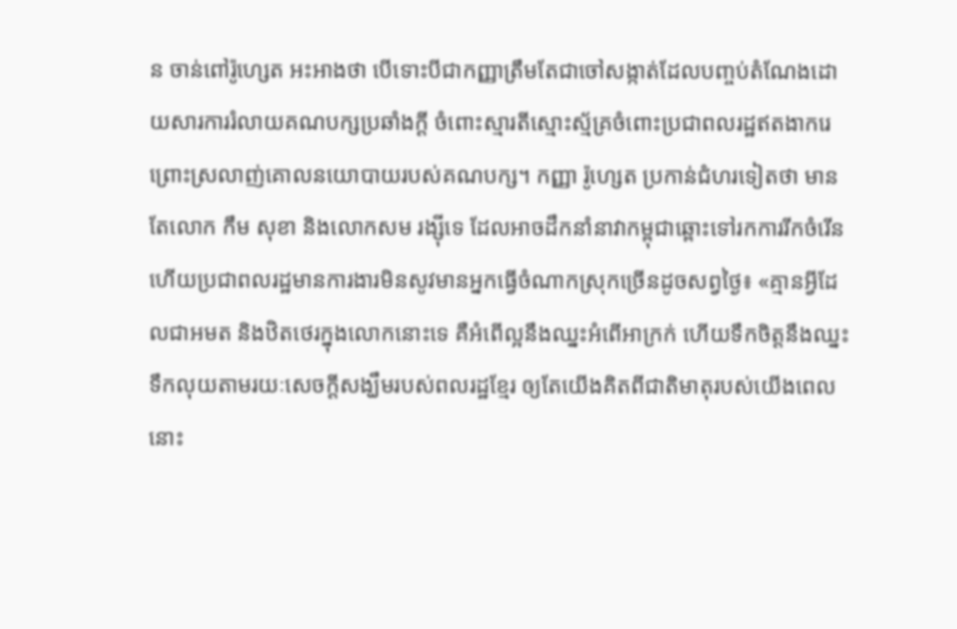ន ចាន់ពៅរ៉ូហ្សេត អះអាងថា បើទោះបីជាកញ្ញាត្រឹមតែជាចៅសង្កាត់ដែលបញ្ចប់តំណែងដោយសារការរំលាយគណបក្សប្រឆាំងក្ដី ចំពោះស្មារតីស្មោះស្ម័គ្រចំពោះប្រជាពលរដ្ឋឥតងាករេ ព្រោះស្រលាញ់គោលនយោបាយរបស់គណបក្ស។ កញ្ញា រ៉ូហ្សេត ប្រកាន់ជំហរទៀតថា មានតែលោក កឹម សុខា និងលោកសម រង្ស៊ីទេ ដែលអាចដឹកនាំនាវាកម្ពុជាឆ្ពោះទៅរកការរីកចំរើន ហើយប្រជាពលរដ្ឋមានការងារមិនសូវមានអ្នកធ្វើចំណាកស្រុកច្រើនដូចសព្វថ្ងៃ៖ «គ្មានអ្វីដែលជាអមត និងឋិតថេរក្នុងលោកនោះទេ គឺអំពើល្អនឹងឈ្នះអំពើអាក្រក់ ហើយទឹកចិត្តនឹងឈ្នះទឹកលុយតាមរយៈសេចក្ដីសង្ឃឹមរបស់ពលរដ្ឋខ្មែរ ឲ្យតែយើងគិតពីជាតិមាតុរបស់យើងពេលនោះ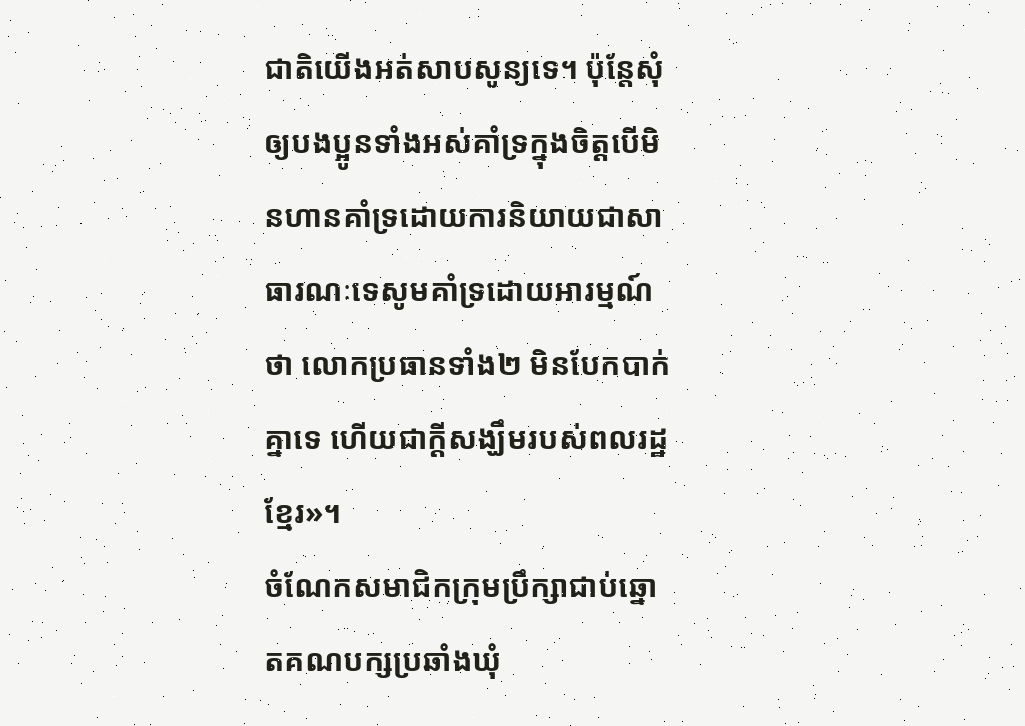ជាតិយើងអត់សាបសូន្យទេ។ ប៉ុន្តែសុំឲ្យបងប្អូនទាំងអស់គាំទ្រក្នុងចិត្តបើមិនហានគាំទ្រដោយការនិយាយជាសាធារណៈទេសូមគាំទ្រដោយអារម្មណ៍ថា លោកប្រធានទាំង២ មិនបែកបាក់គ្នាទេ ហើយជាក្ដីសង្ឃឹមរបស់ពលរដ្ឋខ្មែរ»។
ចំណែកសមាជិកក្រុមប្រឹក្សាជាប់ឆ្នោតគណបក្សប្រឆាំងឃុំ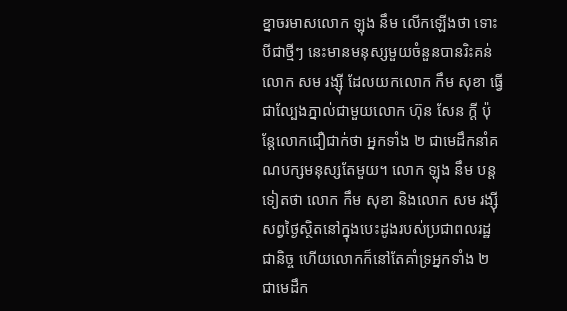ខ្នាចរមាសលោក ឡុង នឹម លើកឡើងថា ទោះបីជាថ្មីៗ នេះមានមនុស្សមួយចំនួនបានរិះគន់លោក សម រង្ស៊ី ដែលយកលោក កឹម សុខា ធ្វើជាល្បែងភ្នាល់ជាមួយលោក ហ៊ុន សែន ក្ដី ប៉ុន្តែលោកជឿជាក់ថា អ្នកទាំង ២ ជាមេដឹកនាំគណបក្សមនុស្សតែមួយ។ លោក ឡុង នឹម បន្តទៀតថា លោក កឹម សុខា និងលោក សម រង្ស៊ី សព្វថ្ងៃស្ថិតនៅក្នុងបេះដូងរបស់ប្រជាពលរដ្ឋជានិច្ច ហើយលោកក៏នៅតែគាំទ្រអ្នកទាំង ២ ជាមេដឹក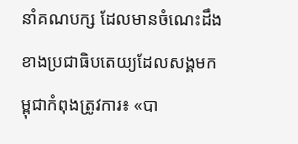នាំគណបក្ស ដែលមានចំណេះដឹងខាងប្រជាធិបតេយ្យដែលសង្គមកម្ពុជាកំពុងត្រូវការ៖ «បា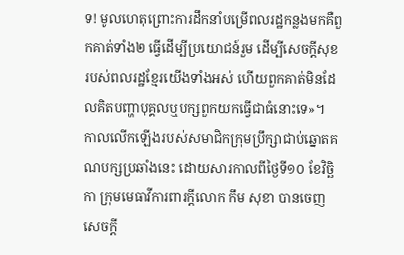ទ! មូលហេតុព្រោះការដឹកនាំបម្រើពលរដ្ឋកន្លងមកគឺពួកគាត់ទាំង២ ធ្វើដើម្បីប្រយោជន៍រួម ដើម្បីសេចក្ដីសុខរបស់ពលរដ្ឋខ្មែរយើងទាំងអស់ ហើយពួកគាត់មិនដែលគិតបញ្ហាបុគ្គលឬបក្សពួកយកធ្វើជាធំនោះទេ»។
កាលលើកឡើងរបស់សមាជិកក្រុមប្រឹក្សាជាប់ឆ្នោតគណបក្សប្រឆាំងនេះ ដោយសារកាលពីថ្ងៃទី១០ ខែវិច្ឆិកា ក្រុមមេធាវីការពារក្តីលោក កឹម សុខា បានចេញសេចក្ដី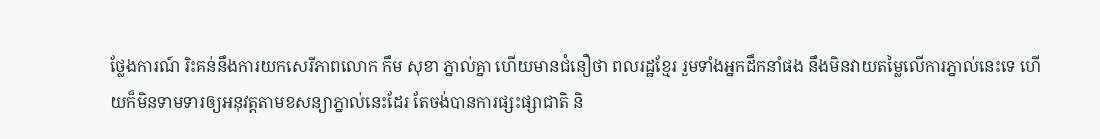ថ្លែងការណ៍ រិះគន់នឹងការយកសេរីភាពលោក កឹម សុខា ភ្នាល់គ្នា ហើយមានជំនឿថា ពលរដ្ឋខ្មែរ រួមទាំងអ្នកដឹកនាំផង នឹងមិនវាយតម្លៃលើការភ្នាល់នេះទេ ហើយក៏មិនទាមទារឲ្យអនុវត្តតាមខសន្យាភ្នាល់នេះដែរ តែចង់បានការផ្សះផ្សាជាតិ និ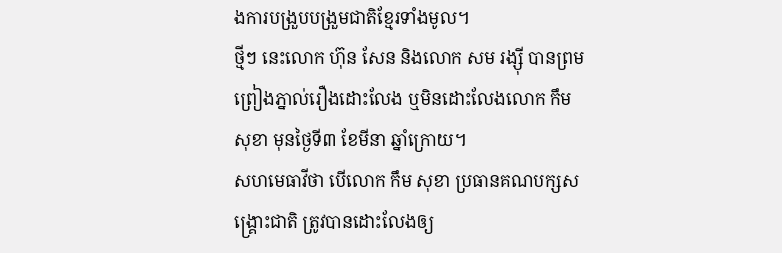ងការបង្រួបបង្រួមជាតិខ្មែរទាំងមូល។
ថ្មីៗ នេះលោក ហ៊ុន សែន និងលោក សម រង្ស៊ី បានព្រមព្រៀងភ្នាល់រឿងដោះលែង ឬមិនដោះលែងលោក កឹម សុខា មុនថ្ងៃទី៣ ខែមីនា ឆ្នាំក្រោយ។
សហមេធាវីថា បើលោក កឹម សុខា ប្រធានគណបក្សសង្គ្រោះជាតិ ត្រូវបានដោះលែងឲ្យ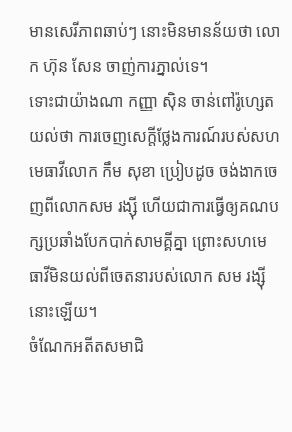មានសេរីភាពឆាប់ៗ នោះមិនមានន័យថា លោក ហ៊ុន សែន ចាញ់ការភ្នាល់ទេ។
ទោះជាយ៉ាងណា កញ្ញា ស៊ិន ចាន់ពៅរ៉ូហ្សេត យល់ថា ការចេញសេក្តីថ្លែងការណ៍របស់សហមេធាវីលោក កឹម សុខា ប្រៀបដូច ចង់ងាកចេញពីលោកសម រង្ស៊ី ហើយជាការធ្វើឲ្យគណបក្សប្រឆាំងបែកបាក់សាមគ្គីគ្នា ព្រោះសហមេធាវីមិនយល់ពីចេតនារបស់លោក សម រង្ស៊ី នោះឡើយ។
ចំណែកអតីតសមាជិ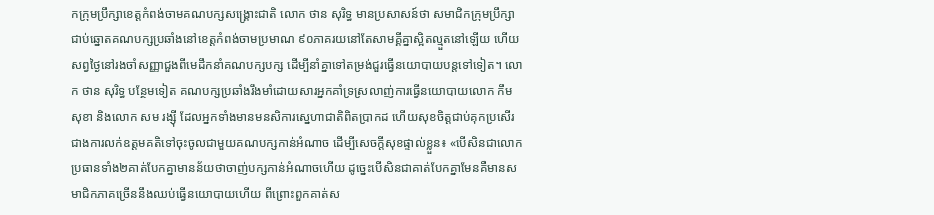កក្រុមប្រឹក្សាខេត្តកំពង់ចាមគណបក្សសង្គ្រោះជាតិ លោក ថាន សុរិទ្ធ មានប្រសាសន៍ថា សមាជិកក្រុមប្រឹក្សាជាប់ឆ្នោតគណបក្សប្រឆាំងនៅខេត្តកំពង់ចាមប្រមាណ ៩០ភាគរយនៅតែសាមគ្គីគ្នាស្អិតល្មួតនៅឡើយ ហើយសព្វថ្ងៃនៅរងចាំសញ្ញាជួងពីមេដឹកនាំគណបក្សបក្ស ដើម្បីនាំគ្នាទៅតម្រង់ជួរធ្វើនយោបាយបន្តទៅទៀត។ លោក ថាន សុរិទ្ធ បន្ថែមទៀត គណបក្សប្រឆាំងរឹងមាំដោយសារអ្នកគាំទ្រស្រលាញ់ការធ្វើនយោបាយលោក កឹម សុខា និងលោក សម រង្ស៊ី ដែលអ្នកទាំងមានមនសិការស្នេហាជាតិពិតប្រាកដ ហើយសុខចិត្តជាប់គុកប្រសើរជាងការលក់ឧត្ដមគតិទៅចុះចូលជាមួយគណបក្សកាន់អំណាច ដើម្បីសេចក្ដីសុខផ្ទាល់ខ្លួន៖ «បើសិនជាលោកប្រធានទាំង២គាត់បែកគ្នាមានន័យថាចាញ់បក្សកាន់អំណាចហើយ ដូច្នេះបើសិនជាគាត់បែកគ្នាមែនគឺមានសមាជិកភាគច្រើននឹងឈប់ធ្វើនយោបាយហើយ ពីព្រោះពួកគាត់ស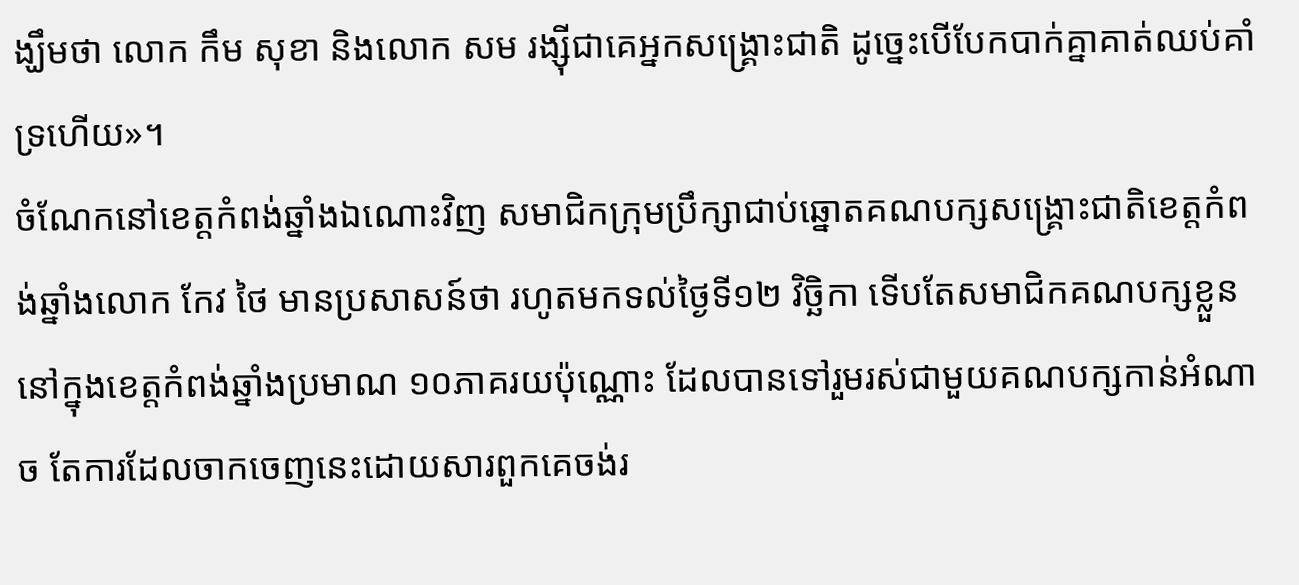ង្ឃឹមថា លោក កឹម សុខា និងលោក សម រង្ស៊ីជាគេអ្នកសង្គ្រោះជាតិ ដូច្នេះបើបែកបាក់គ្នាគាត់ឈប់គាំទ្រហើយ»។
ចំណែកនៅខេត្តកំពង់ឆ្នាំងឯណោះវិញ សមាជិកក្រុមប្រឹក្សាជាប់ឆ្នោតគណបក្សសង្គ្រោះជាតិខេត្តកំពង់ឆ្នាំងលោក កែវ ថៃ មានប្រសាសន៍ថា រហូតមកទល់ថ្ងៃទី១២ វិច្ឆិកា ទើបតែសមាជិកគណបក្សខ្លួននៅក្នុងខេត្តកំពង់ឆ្នាំងប្រមាណ ១០ភាគរយប៉ុណ្ណោះ ដែលបានទៅរួមរស់ជាមួយគណបក្សកាន់អំណាច តែការដែលចាកចេញនេះដោយសារពួកគេចង់រ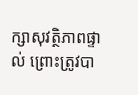ក្សាសុវត្ថិភាពផ្ទាល់ ព្រោះត្រូវបា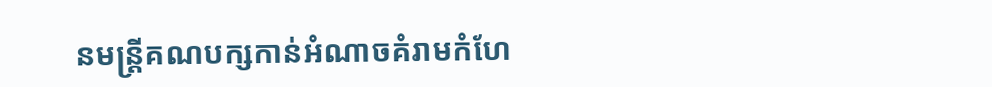នមន្ត្រីគណបក្សកាន់អំណាចគំរាមកំហែ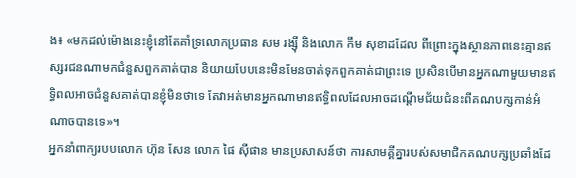ង៖ «មកដល់ម៉ោងនេះខ្ញុំនៅតែគាំទ្រលោកប្រធាន សម រង្ស៊ី និងលោក កឹម សុខាដដែល ពីព្រោះក្នុងស្ថានភាពនេះគ្មានឥស្សរជនណាមកជំនួសពួកគាត់បាន និយាយបែបនេះមិនមែនចាត់ទុកពួកគាត់ជាព្រះទេ ប្រសិនបើមានអ្នកណាមួយមានឥទ្ធិពលអាចជំនួសគាត់បានខ្ញុំមិនថាទេ តែវាអត់មានអ្នកណាមានឥទ្ធិពលដែលអាចដណ្ដើមជ័យជំនះពីគណបក្សកាន់អំណាចបានទេ»។
អ្នកនាំពាក្យរបបលោក ហ៊ុន សែន លោក ផៃ ស៊ីផាន មានប្រសាសន៍ថា ការសាមគ្គីគ្នារបស់សមាជិកគណបក្សប្រឆាំងដែ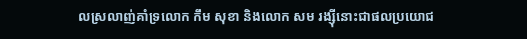លស្រលាញ់គាំទ្រលោក កឹម សុខា និងលោក សម រង្ស៊ីនោះជាផលប្រយោជ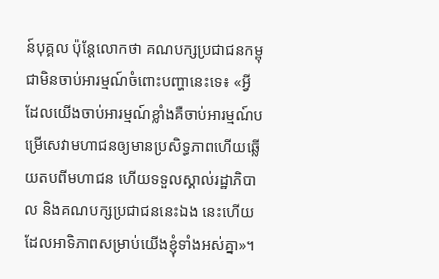ន៍បុគ្គល ប៉ុន្តែលោកថា គណបក្សប្រជាជនកម្ពុជាមិនចាប់អារម្មណ៍ចំពោះបញ្ហានេះទេ៖ «អ្វីដែលយើងចាប់អារម្មណ៍ខ្លាំងគឺចាប់អារម្មណ៍បម្រើសេវាមហាជនឲ្យមានប្រសិទ្ធភាពហើយឆ្លើយតបពីមហាជន ហើយទទួលស្គាល់រដ្ឋាភិបាល និងគណបក្សប្រជាជននេះឯង នេះហើយដែលអាទិភាពសម្រាប់យើងខ្ញុំទាំងអស់គ្នា»។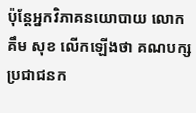ប៉ុន្តែអ្នកវិភាគនយោបាយ លោក គឹម សុខ លើកឡើងថា គណបក្សប្រជាជនក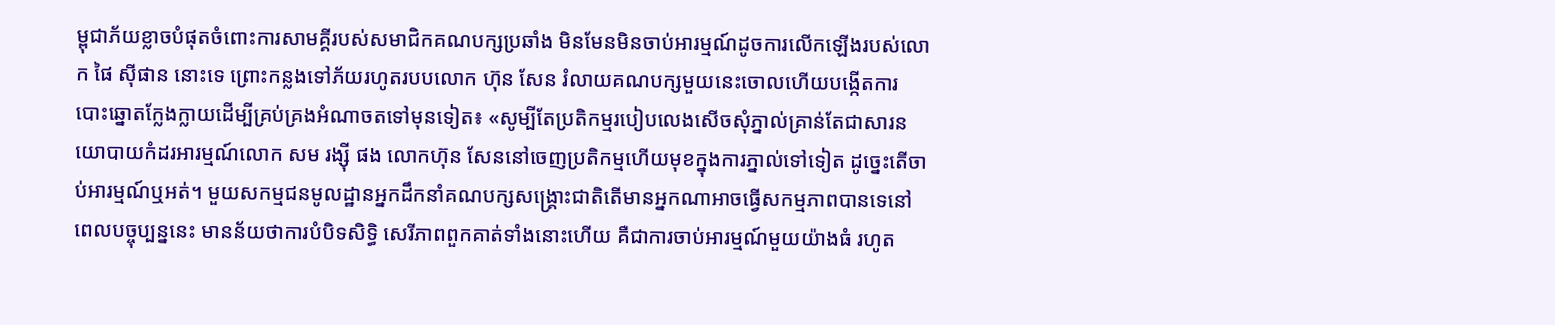ម្ពុជាភ័យខ្លាចបំផុតចំពោះការសាមគ្គីរបស់សមាជិកគណបក្សប្រឆាំង មិនមែនមិនចាប់អារម្មណ៍ដូចការលើកឡើងរបស់លោក ផៃ ស៊ីផាន នោះទេ ព្រោះកន្លងទៅភ័យរហូតរបបលោក ហ៊ុន សែន រំលាយគណបក្សមួយនេះចោលហើយបង្កើតការបោះឆ្នោតក្លែងក្លាយដើម្បីគ្រប់គ្រងអំណាចតទៅមុនទៀត៖ «សូម្បីតែប្រតិកម្មរបៀបលេងសើចសុំភ្នាល់គ្រាន់តែជាសារនយោបាយកំដរអារម្មណ៍លោក សម រង្ស៊ី ផង លោកហ៊ុន សែននៅចេញប្រតិកម្មហើយមុខក្នុងការភ្នាល់ទៅទៀត ដូច្នេះតើចាប់អារម្មណ៍ឬអត់។ មួយសកម្មជនមូលដ្ឋានអ្នកដឹកនាំគណបក្សសង្គ្រោះជាតិតើមានអ្នកណាអាចធ្វើសកម្មភាពបានទេនៅពេលបច្ចុប្បន្ននេះ មានន័យថាការបំបិទសិទ្ធិ សេរីភាពពួកគាត់ទាំងនោះហើយ គឺជាការចាប់អារម្មណ៍មួយយ៉ាងធំ រហូត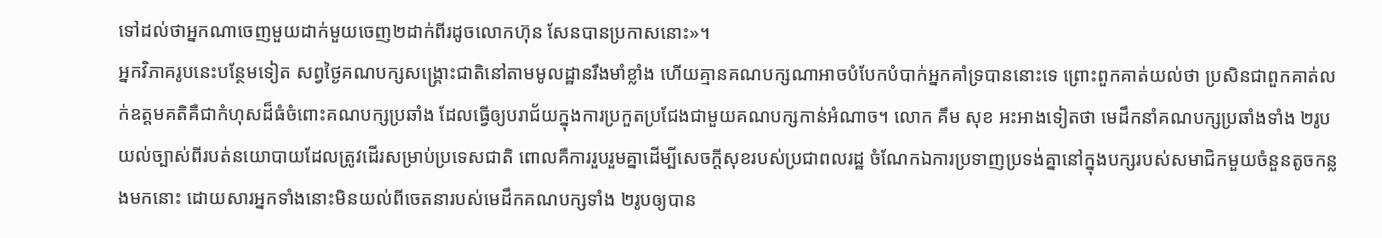ទៅដល់ថាអ្នកណាចេញមួយដាក់មួយចេញ២ដាក់ពីរដូចលោកហ៊ុន សែនបានប្រកាសនោះ»។
អ្នកវិភាគរូបនេះបន្ថែមទៀត សព្វថ្ងៃគណបក្សសង្គ្រោះជាតិនៅតាមមូលដ្ឋានរឹងមាំខ្លាំង ហើយគ្មានគណបក្សណាអាចបំបែកបំបាក់អ្នកគាំទ្របាននោះទេ ព្រោះពួកគាត់យល់ថា ប្រសិនជាពួកគាត់លក់ឧត្ដមគតិគឺជាកំហុសដ៏ធំចំពោះគណបក្សប្រឆាំង ដែលធ្វើឲ្យបរាជ័យក្នុងការប្រកួតប្រជែងជាមួយគណបក្សកាន់អំណាច។ លោក គឹម សុខ អះអាងទៀតថា មេដឹកនាំគណបក្សប្រឆាំងទាំង ២រូបយល់ច្បាស់ពីរបត់នយោបាយដែលត្រូវដើរសម្រាប់ប្រទេសជាតិ ពោលគឺការរួបរួមគ្នាដើម្បីសេចក្ដីសុខរបស់ប្រជាពលរដ្ឋ ចំណែកឯការប្រទាញប្រទង់គ្នានៅក្នុងបក្សរបស់សមាជិកមួយចំនួនតូចកន្លងមកនោះ ដោយសារអ្នកទាំងនោះមិនយល់ពីចេតនារបស់មេដឹកគណបក្សទាំង ២រូបឲ្យបាន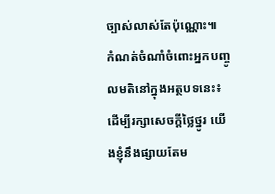ច្បាស់លាស់តែប៉ុណ្ណោះ៕
កំណត់ចំណាំចំពោះអ្នកបញ្ចូលមតិនៅក្នុងអត្ថបទនេះ៖ ដើម្បីរក្សាសេចក្ដីថ្លៃថ្នូរ យើងខ្ញុំនឹងផ្សាយតែម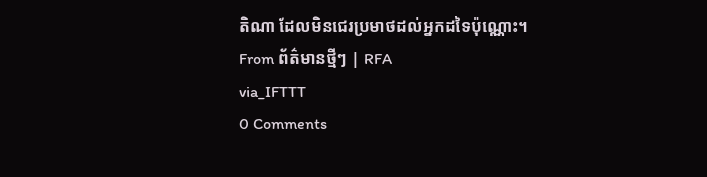តិណា ដែលមិនជេរប្រមាថដល់អ្នកដទៃប៉ុណ្ណោះ។
From ព័ត៌មានថ្មីៗ | RFA
via_IFTTT
0 Comments